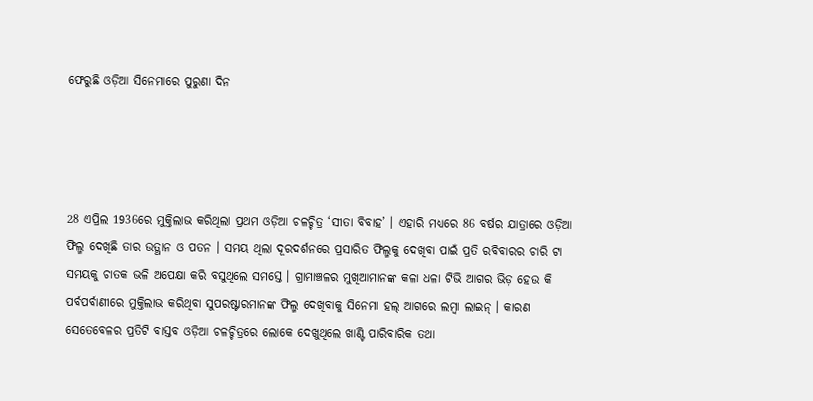ଫେରୁଛି ଓଡ଼ିଆ ସିନେମାରେ ପୁରୁଣା ଦିନ




28 ଏପ୍ରିଲ 1936ରେ ମୁକ୍ତିଲାଭ କରିଥିଲା ପ୍ରଥମ ଓଡ଼ିଆ ଚଳଚ୍ଚିତ୍ର ‘ସୀତା ବିବାହ’ । ଏହାରି ମଧ୍ୟରେ 86 ବର୍ଷର ଯାତ୍ରାରେ ଓଡ଼ିଆ ଫିଲ୍ମ ଦେଖିଛି ତାର ଉତ୍ଥାନ ଓ ପତନ । ସମୟ ଥିଲା ଦୂରଦର୍ଶନରେ ପ୍ରସାରିତ ଫିଲ୍ମକୁ ଦେଖିବା ପାଇଁ ପ୍ରତି ରବିବାରର ଚାରି ଟା ସମୟକୁ ଚାତକ ଭଳି ଅପେକ୍ଷା କରି ବସୁଥିଲେ ସମସ୍ତେ । ଗ୍ରାମାଞ୍ଚଳର ମୁଖିଆମାନଙ୍କ କଳା ଧଳା ଟିଭି ଆଗର ଭିଡ଼ ହେଉ କି ପର୍ବପର୍ବାଣୀରେ ମୁକ୍ତିଲାଭ କରିଥିବା ସୁପରଷ୍ଟାରମାନଙ୍କ ଫିଲ୍ମ ଦେଖିବାକୁ ସିନେମା ହଲ୍ ଆଗରେ ଲମ୍ବା ଲାଇନ୍ । କାରଣ ସେତେବେଳର ପ୍ରତିଟି ବାସ୍ତବ ଓଡ଼ିଆ ଚଳଚ୍ଚିତ୍ରରେ ଲୋକେ ଦେଖୁଥିଲେ ଖାଣ୍ଟି ପାରିବାରିକ ତଥା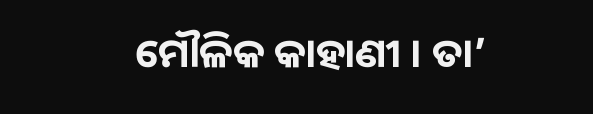ମୌଳିକ କାହାଣୀ । ତା’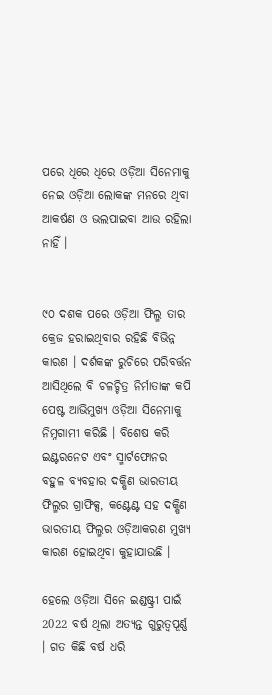ପରେ ଧିରେ ଧିରେ ଓଡ଼ିଆ ସିନେମାକୁ ନେଇ ଓଡ଼ିଆ ଲୋକଙ୍କ ମନରେ ଥିବା ଆକର୍ଷଣ ଓ ଭଲପାଇବା ଆଉ ରହିଲା ନାହିଁ ।


୯୦ ଦଶକ ପରେ ଓଡ଼ିଆ ଫିଲ୍ମ ତାର କ୍ରେଜ ହରାଇଥିବାର ରହିଛି ବିଭିନ୍ନ କାରଣ । ଦର୍ଶକଙ୍କ ରୁଚିରେ ପରିବର୍ତ୍ତନ ଆସିଥିଲେ ବି ଚଳଚ୍ଚିତ୍ର ନିର୍ମାତାଙ୍କ କପି ପେଷ୍ଟ ଆଭିମୁଖ୍ୟ ଓଡ଼ିଆ ସିନେମାକୁ ନିମ୍ନଗାମୀ କରିଛି । ବିଶେଷ କରି ଇଣ୍ଟରନେଟ ଏବଂ ସ୍ମାର୍ଟଫୋନର ବହୁଳ ବ୍ୟବହାର ଦକ୍ଷିଣ ଭାରତୀୟ ଫିଲ୍ମର ଗ୍ରାଫିକ୍ସ, କଣ୍ଟେଣ୍ଟ ସହ ଦକ୍ଷିଣ ଭାରତୀୟ ଫିଲ୍ମର ଓଡ଼ିଆକରଣ ମୁଖ୍ୟ କାରଣ ହୋଇଥିବା କୁହାଯାଉଛି ।

ହେଲେ ଓଡ଼ିଆ ସିନେ ଇଣ୍ଡଷ୍ଟ୍ରୀ ପାଇଁ 2022 ବର୍ଷ ଥିଲା ଅତ୍ୟନ୍ତ ଗୁରୁତ୍ବପୂର୍ଣ୍ଣ । ଗତ କିଛି ବର୍ଷ ଧରି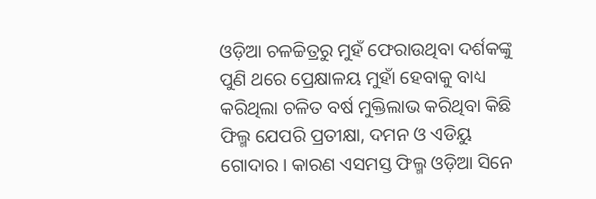ଓଡ଼ିଆ ଚଳଚ୍ଚିତ୍ରରୁ ମୁହଁ ଫେରାଉଥିବା ଦର୍ଶକଙ୍କୁ ପୁଣି ଥରେ ପ୍ରେକ୍ଷାଳୟ ମୁହାଁ ହେବାକୁ ବାଧ୍ୟ କରିଥିଲା ଚଳିତ ବର୍ଷ ମୁକ୍ତିଲାଭ କରିଥିବା କିଛି ଫିଲ୍ମ ଯେପରି ପ୍ରତୀକ୍ଷା, ଦମନ ଓ ଏଡିୟୁ ଗୋଦାର । କାରଣ ଏସମସ୍ତ ଫିଲ୍ମ ଓଡ଼ିଆ ସିନେ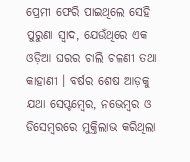ପ୍ରେମୀ ଫେରି ପାଇଥିଲେ ସେହି ପୁରୁଣା ସ୍ବାଦ, ଯେଉଁଥିରେ ଏକ ଓଡ଼ିଆ ଘରର ଚାଲି ଚଳଣୀ ତଥା କାହାଣୀ । ବର୍ଷର ଶେଷ ଆଡ଼କୁ ଯଥା ସେପ୍ଟମ୍ବେର, ନଭେମ୍ବର ଓ ଡିସେମ୍ବରରେ ମୁକ୍ତିଲାଭ କରିଥିଲା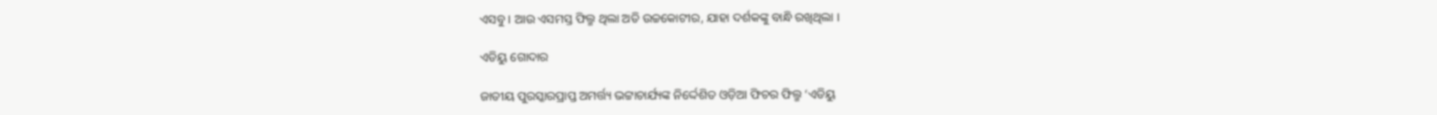ଏସବୁ । ଆଉ ଏସମସ୍ତ ଫିଲ୍ମ ଥିଲା ଅତି ଉଚ୍ଚକୋଟୀର, ଯାହା ଦର୍ଶକଙ୍କୁ ବାନ୍ଧି ରଖିଥିଲା ।

ଏଡିୟୁ ଗୋଦାର

ଜାତୀୟ ପୁରସ୍କାରପ୍ରାପ୍ତ ଅମର୍ତ୍ତ୍ୟ ଭଟ୍ଟାଚାର୍ଯ୍ୟଙ୍କ ନିର୍ଦ୍ଦେଶିତ ଓଡ଼ିଆ ଫିଚର ଫିଲ୍ମ ‘ଏଡିୟୁ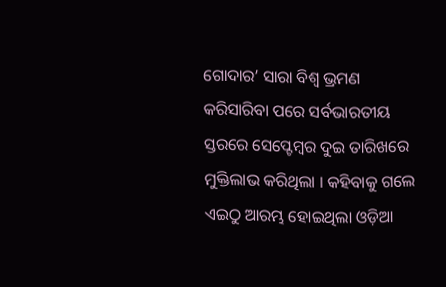ଗୋଦାର’ ସାରା ବିଶ୍ବ ଭ୍ରମଣ କରିସାରିବା ପରେ ସର୍ବଭାରତୀୟ ସ୍ତରରେ ସେପ୍ଟେମ୍ବର ଦୁଇ ତାରିଖରେ ମୁକ୍ତିଲାଭ କରିଥିଲା । କହିବାକୁ ଗଲେ ଏଇଠୁ ଆରମ୍ଭ ହୋଇଥିଲା ଓଡ଼ିଆ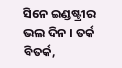ସିନେ ଇଣ୍ଡଷ୍ଟ୍ରୀର ଭଲ ଦିନ । ତର୍କ ବିତର୍କ,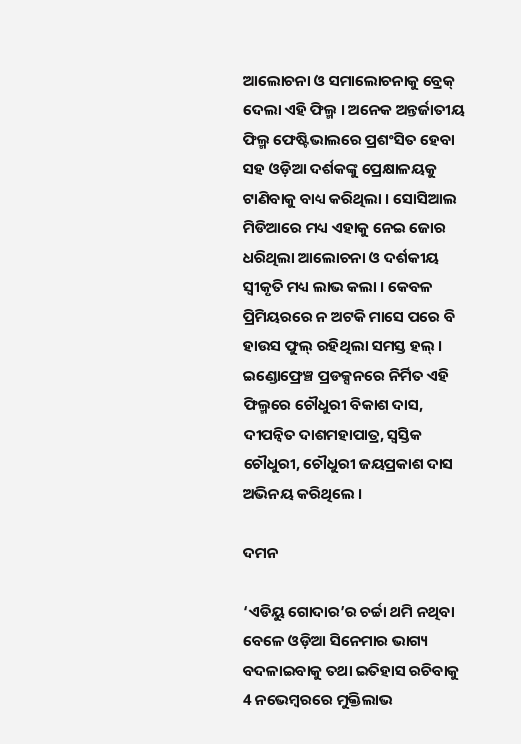ଆଲୋଚନା ଓ ସମାଲୋଚନାକୁ ବ୍ରେକ୍ ଦେଲା ଏହି ଫିଲ୍ମ । ଅନେକ ଅନ୍ତର୍ଜାତୀୟ ଫିଲ୍ମ ଫେଷ୍ଟିଭାଲରେ ପ୍ରଶଂସିତ ହେବା ସହ ଓଡ଼ିଆ ଦର୍ଶକଙ୍କୁ ପ୍ରେକ୍ଷାଳୟକୁ ଟାଣିବାକୁ ବାଧ୍ୟ କରିଥିଲା । ସୋସିଆଲ ମିଡିଆରେ ମଧ୍ୟ ଏହାକୁ ନେଇ ଜୋର ଧରିଥିଲା ଆଲୋଚନା ଓ ଦର୍ଶକୀୟ ସ୍ବୀକୃତି ମଧ୍ୟ ଲାଭ କଲା । କେବଳ ପ୍ରିମିୟରରେ ନ ଅଟକି ମାସେ ପରେ ବି ହାଉସ ଫୁଲ୍ ରହିଥିଲା ସମସ୍ତ ହଲ୍ । ଇଣ୍ଡୋଫ୍ରେଞ୍ଚ ପ୍ରଡକ୍ସନରେ ନିର୍ମିତ ଏହି ଫିଲ୍ମରେ ଚୌଧୁରୀ ବିକାଶ ଦାସ, ଦୀପନ୍ବିତ ଦାଶମହାପାତ୍ର, ସ୍ବସ୍ତିକ ଚୌଧୁରୀ, ଚୌଧୁରୀ ଜୟପ୍ରକାଶ ଦାସ ଅଭିନୟ କରିଥିଲେ ।

ଦମନ

‘ଏଡିୟୁ ଗୋଦାର’ର ଚର୍ଚ୍ଚା ଥମି ନଥିବା ବେଳେ ଓଡ଼ିଆ ସିନେମାର ଭାଗ୍ୟ ବଦଳାଇବାକୁ ତଥା ଇତିହାସ ରଚିବାକୁ 4 ନଭେମ୍ବରରେ ମୁକ୍ତିଲାଭ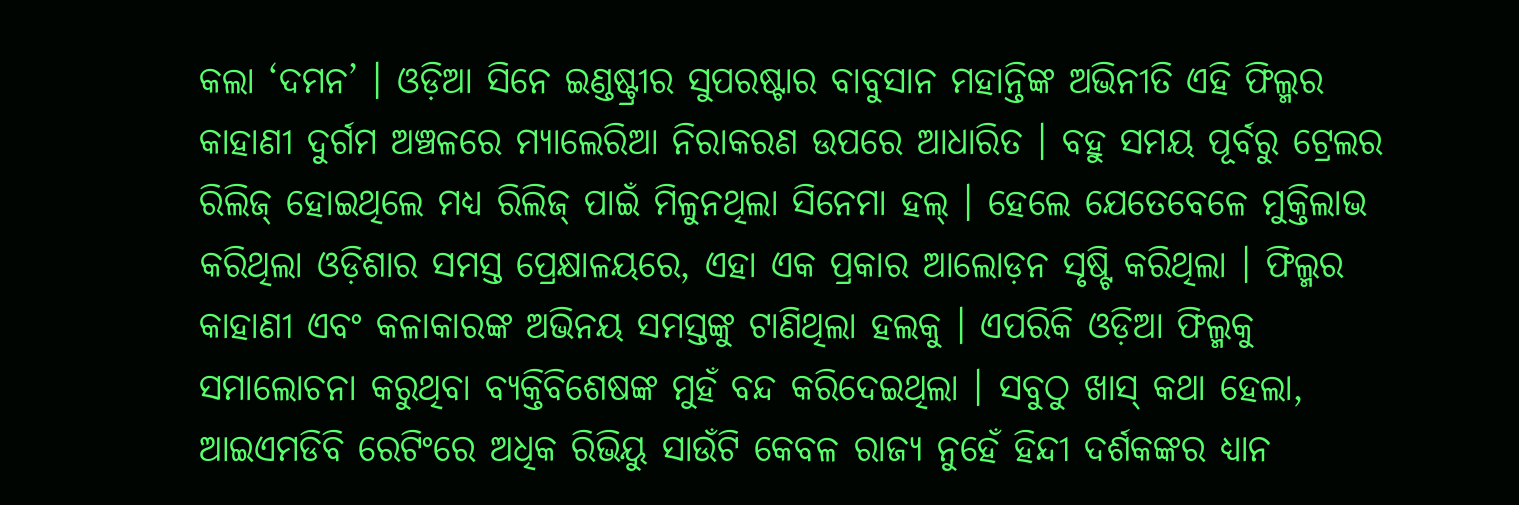କଲା ‘ଦମନ’ । ଓଡ଼ିଆ ସିନେ ଇଣ୍ଡଷ୍ଟ୍ରୀର ସୁପରଷ୍ଟାର ବାବୁସାନ ମହାନ୍ତିଙ୍କ ଅଭିନୀତି ଏହି ଫିଲ୍ମର କାହାଣୀ ଦୁର୍ଗମ ଅଞ୍ଚଳରେ ମ୍ୟାଲେରିଆ ନିରାକରଣ ଉପରେ ଆଧାରିତ । ବହୁ ସମୟ ପୂର୍ବରୁ ଟ୍ରେଲର ରିଲିଜ୍ ହୋଇଥିଲେ ମଧ୍ୟ ରିଲିଜ୍ ପାଇଁ ମିଳୁନଥିଲା ସିନେମା ହଲ୍ । ହେଲେ ଯେତେବେଳେ ମୁକ୍ତିଲାଭ କରିଥିଲା ଓଡ଼ିଶାର ସମସ୍ତ ପ୍ରେକ୍ଷାଳୟରେ, ଏହା ଏକ ପ୍ରକାର ଆଲୋଡ଼ନ ସୃଷ୍ଟି କରିଥିଲା । ଫିଲ୍ମର କାହାଣୀ ଏବଂ କଳାକାରଙ୍କ ଅଭିନୟ ସମସ୍ତଙ୍କୁ ଟାଣିଥିଲା ହଲକୁ । ଏପରିକି ଓଡ଼ିଆ ଫିଲ୍ମକୁ ସମାଲୋଚନା କରୁଥିବା ବ୍ୟକ୍ତିବିଶେଷଙ୍କ ମୁହଁ ବନ୍ଦ କରିଦେଇଥିଲା । ସବୁଠୁ ଖାସ୍ କଥା ହେଲା, ଆଇଏମଡିବି ରେଟିଂରେ ଅଧିକ ରିଭିୟୁ ସାଉଁଟି କେବଳ ରାଜ୍ୟ ନୁହେଁ ହିନ୍ଦୀ ଦର୍ଶକଙ୍କର ଧ୍ୟାନ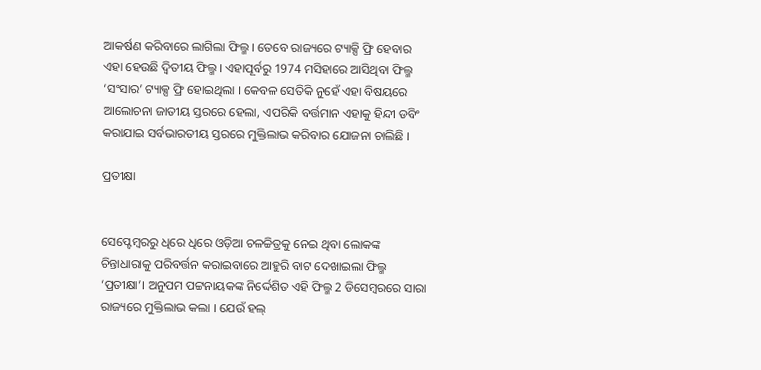ଆକର୍ଷଣ କରିବାରେ ଲାଗିଲା ଫିଲ୍ମ । ତେବେ ରାଜ୍ୟରେ ଟ୍ୟାକ୍ସି ଫ୍ରି ହେବାର ଏହା ହେଉଛି ଦ୍ବିତୀୟ ଫିଲ୍ମ । ଏହାପୂର୍ବରୁ 1974 ମସିହାରେ ଆସିଥିବା ଫିଲ୍ମ ‘ସଂସାର’ ଟ୍ୟାକ୍ସ ଫ୍ରି ହୋଇଥିଲା । କେବଳ ସେତିକି ନୁହେଁ ଏହା ବିଷୟରେ ଆଲୋଚନା ଜାତୀୟ ସ୍ତରରେ ହେଲା, ଏପରିକି ବର୍ତ୍ତମାନ ଏହାକୁ ହିନ୍ଦୀ ଡବିଂ କରାଯାଇ ସର୍ବଭାରତୀୟ ସ୍ତରରେ ମୁକ୍ତିଲାଭ କରିବାର ଯୋଜନା ଚାଲିଛି ।

ପ୍ରତୀକ୍ଷା


ସେପ୍ଟେମ୍ବରରୁ ଧିରେ ଧିରେ ଓଡ଼ିଆ ଚଳଚ୍ଚିତ୍ରକୁ ନେଇ ଥିବା ଲୋକଙ୍କ ଚିନ୍ତାଧାରାକୁ ପରିବର୍ତ୍ତନ କରାଇବାରେ ଆହୁରି ବାଟ ଦେଖାଇଲା ଫିଲ୍ମ ‘ପ୍ରତୀକ୍ଷା’। ଅନୁପମ ପଟ୍ଟନାୟକଙ୍କ ନିର୍ଦ୍ଦେଶିତ ଏହି ଫିଲ୍ମ 2 ଡିସେମ୍ବରରେ ସାରା ରାଜ୍ୟରେ ମୁକ୍ତିଲାଭ କଲା । ଯେଉଁ ହଲ୍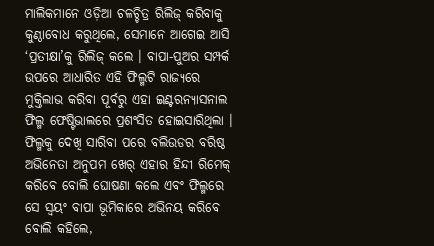ମାଲିକମାନେ ଓଡ଼ିଆ ଚଳଚ୍ଚିତ୍ର ରିଲିଜ୍ କରିବାକୁ କୁଣ୍ଠାବୋଧ କରୁଥିଲେ, ସେମାନେ ଆଗେଇ ଆସି ‘ପ୍ରତୀକ୍ଷା’କୁ ରିଲିଜ୍ କଲେ । ବାପା-ପୁଅର ସମ୍ପର୍କ ଉପରେ ଆଧାରିତ ଏହି ଫିଲ୍ମଟି ରାଜ୍ୟରେ ମୁକ୍ତିଲାଭ କରିବା ପୂର୍ବରୁ ଏହା ଇଣ୍ଟରନ୍ୟାସନାଲ ଫିଲ୍ମ ଫେଷ୍ଟିଭାଲରେ ପ୍ରଶଂସିତ ହୋଇସାରିଥିଲା । ଫିଲ୍ମକୁ ଦେଖି ସାରିବା ପରେ ବଲିଉଡର ବରିଷ୍ଠ ଅଭିନେତା ଅନୁପମ ଖେର୍ ଏହାର ହିନ୍ଦୀ ରିମେକ୍ କରିବେ ବୋଲି ଘୋଷଣା କଲେ ଏବଂ ଫିଲ୍ମରେ ସେ ସ୍ବୟଂ ବାପା ଭୂମିକାରେ ଅଭିନୟ କରିବେ ବୋଲି କହିଲେ,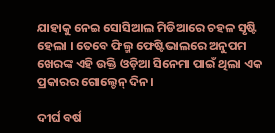ଯାହାକୁ ନେଇ ସୋସିଆଲ ମିଡିଆରେ ଚହଳ ସୃଷ୍ଟି ହେଲା । ତେବେ ଫିଲ୍ମ ଫେଷ୍ଟିଭାଲରେ ଅନୁପମ ଖେରଙ୍କ ଏହି ଉକ୍ତି ଓଡ଼ିଆ ସିନେମା ପାଇଁ ଥିଲା ଏକ ପ୍ରକାରର ଗୋଲ୍ଡେନ୍ ଦିନ।

ଦୀର୍ଘ ବର୍ଷ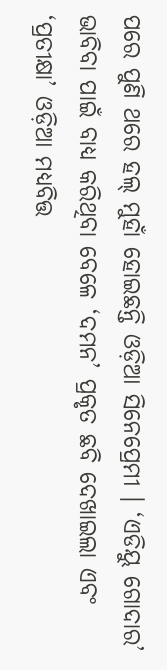ପରେ ପୁଣି ଥରେ ହଲ୍ ମୁହାଁ ହୋଇଛନ୍ତି ଓଡ଼ିଆ ସିନେପ୍ରେମୀ । ‘ଏଡିୟୁ ଗୋଦାର’ ଭାବିବା ପାଇଁ ବାଧ୍ୟ କରିଥିବା ବେଳେ ‘ଦମନ’ ପ୍ରକୃତ ଛବି ଦେଖାଇଲା ଏବଂ ‘ପ୍ରତୀକ୍ଷା’ ଓଡ଼ିଆ ମଧ୍ୟବିତ୍ତ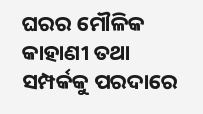ଘରର ମୌଳିକ କାହାଣୀ ତଥା ସମ୍ପର୍କକୁ ପରଦାରେ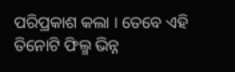ପରିପ୍ରକାଶ କଲା । ତେବେ ଏହି ତିନୋଟି ଫିଲ୍ମ ଭିନ୍ନ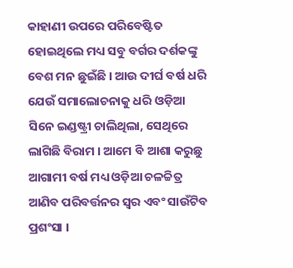କାହାଣୀ ଉପରେ ପରିବେଷ୍ଟିତ ହୋଇଥିଲେ ମଧ୍ୟ ସବୁ ବର୍ଗର ଦର୍ଶକଙ୍କୁ ବେଶ ମନ ଛୁଇଁଛି । ଆଉ ଦୀର୍ଘ ବର୍ଷ ଧରି ଯେଉଁ ସମାଲୋଚନାକୁ ଧରି ଓଡ଼ିଆ ସିନେ ଇଣ୍ଡଷ୍ଟ୍ରୀ ଚାଲିଥିଲା, ସେଥିରେ ଲାଗିଛି ବିରାମ । ଆମେ ବି ଆଶା କରୁଛୁ ଆଗାମୀ ବର୍ଷ ମଧ୍ୟ ଓଡ଼ିଆ ଚଳଚ୍ଚିତ୍ର ଆଣିବ ପରିବର୍ତ୍ତନର ସ୍ବର ଏବଂ ସାଉଁଟିବ ପ୍ରଶଂସା ।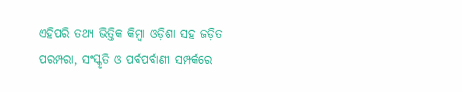ଏହିପରି ତଥ୍ୟ ଭିତ୍ତିକ କିମ୍ବା ଓଡ଼ିଶା ସହ ଜଡ଼ିତ ପରମ୍ପରା, ସଂସ୍କୃତି ଓ ପର୍ବପର୍ବାଣୀ ସମ୍ପର୍କରେ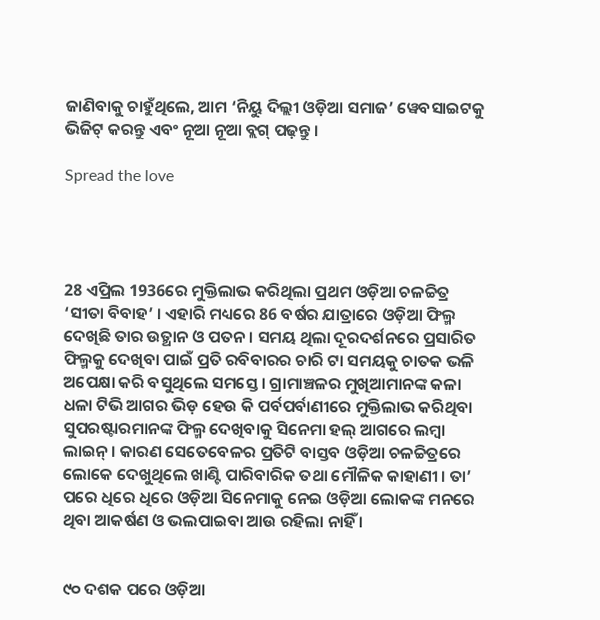ଜାଣିବାକୁ ଚାହୁଁଥିଲେ, ଆମ ‘ନିୟୁ ଦିଲ୍ଲୀ ଓଡ଼ିଆ ସମାଜ’ ୱେବସାଇଟକୁ ଭିଜିଟ୍ କରନ୍ତୁ ଏବଂ ନୂଆ ନୂଆ ବ୍ଲଗ୍ ପଢ଼ନ୍ତୁ ।

Spread the love




28 ଏପ୍ରିଲ 1936ରେ ମୁକ୍ତିଲାଭ କରିଥିଲା ପ୍ରଥମ ଓଡ଼ିଆ ଚଳଚ୍ଚିତ୍ର ‘ସୀତା ବିବାହ’ । ଏହାରି ମଧ୍ୟରେ 86 ବର୍ଷର ଯାତ୍ରାରେ ଓଡ଼ିଆ ଫିଲ୍ମ ଦେଖିଛି ତାର ଉତ୍ଥାନ ଓ ପତନ । ସମୟ ଥିଲା ଦୂରଦର୍ଶନରେ ପ୍ରସାରିତ ଫିଲ୍ମକୁ ଦେଖିବା ପାଇଁ ପ୍ରତି ରବିବାରର ଚାରି ଟା ସମୟକୁ ଚାତକ ଭଳି ଅପେକ୍ଷା କରି ବସୁଥିଲେ ସମସ୍ତେ । ଗ୍ରାମାଞ୍ଚଳର ମୁଖିଆମାନଙ୍କ କଳା ଧଳା ଟିଭି ଆଗର ଭିଡ଼ ହେଉ କି ପର୍ବପର୍ବାଣୀରେ ମୁକ୍ତିଲାଭ କରିଥିବା ସୁପରଷ୍ଟାରମାନଙ୍କ ଫିଲ୍ମ ଦେଖିବାକୁ ସିନେମା ହଲ୍ ଆଗରେ ଲମ୍ବା ଲାଇନ୍ । କାରଣ ସେତେବେଳର ପ୍ରତିଟି ବାସ୍ତବ ଓଡ଼ିଆ ଚଳଚ୍ଚିତ୍ରରେ ଲୋକେ ଦେଖୁଥିଲେ ଖାଣ୍ଟି ପାରିବାରିକ ତଥା ମୌଳିକ କାହାଣୀ । ତା’ ପରେ ଧିରେ ଧିରେ ଓଡ଼ିଆ ସିନେମାକୁ ନେଇ ଓଡ଼ିଆ ଲୋକଙ୍କ ମନରେ ଥିବା ଆକର୍ଷଣ ଓ ଭଲପାଇବା ଆଉ ରହିଲା ନାହିଁ ।


୯୦ ଦଶକ ପରେ ଓଡ଼ିଆ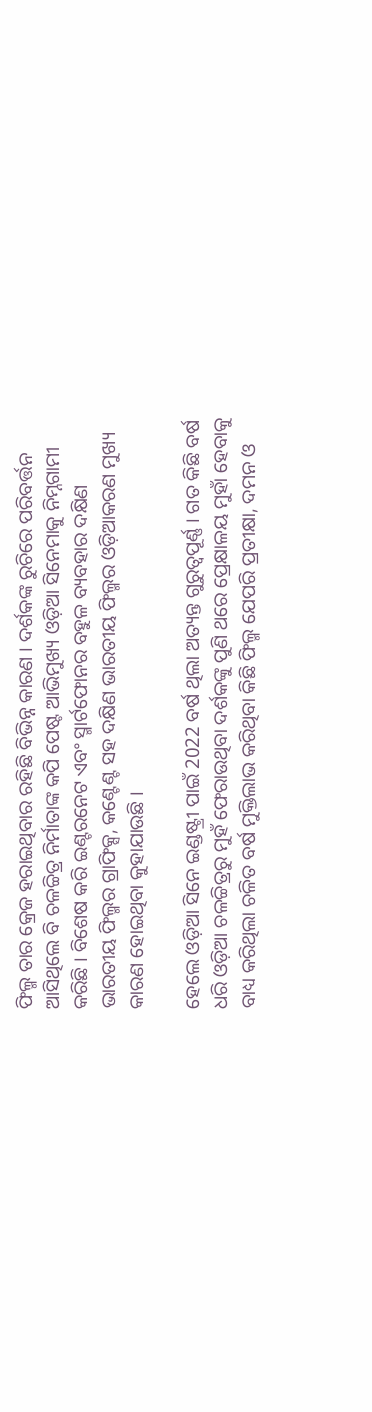ଫିଲ୍ମ ତାର କ୍ରେଜ ହରାଇଥିବାର ରହିଛି ବିଭିନ୍ନ କାରଣ । ଦର୍ଶକଙ୍କ ରୁଚିରେ ପରିବର୍ତ୍ତନ ଆସିଥିଲେ ବି ଚଳଚ୍ଚିତ୍ର ନିର୍ମାତାଙ୍କ କପି ପେଷ୍ଟ ଆଭିମୁଖ୍ୟ ଓଡ଼ିଆ ସିନେମାକୁ ନିମ୍ନଗାମୀ କରିଛି । ବିଶେଷ କରି ଇଣ୍ଟରନେଟ ଏବଂ ସ୍ମାର୍ଟଫୋନର ବହୁଳ ବ୍ୟବହାର ଦକ୍ଷିଣ ଭାରତୀୟ ଫିଲ୍ମର ଗ୍ରାଫିକ୍ସ, କଣ୍ଟେଣ୍ଟ ସହ ଦକ୍ଷିଣ ଭାରତୀୟ ଫିଲ୍ମର ଓଡ଼ିଆକରଣ ମୁଖ୍ୟ କାରଣ ହୋଇଥିବା କୁହାଯାଉଛି ।

ହେଲେ ଓଡ଼ିଆ ସିନେ ଇଣ୍ଡଷ୍ଟ୍ରୀ ପାଇଁ 2022 ବର୍ଷ ଥିଲା ଅତ୍ୟନ୍ତ ଗୁରୁତ୍ବପୂର୍ଣ୍ଣ । ଗତ କିଛି ବର୍ଷ ଧରି ଓଡ଼ିଆ ଚଳଚ୍ଚିତ୍ରରୁ ମୁହଁ ଫେରାଉଥିବା ଦର୍ଶକଙ୍କୁ ପୁଣି ଥରେ ପ୍ରେକ୍ଷାଳୟ ମୁହାଁ ହେବାକୁ ବାଧ୍ୟ କରିଥିଲା ଚଳିତ ବର୍ଷ ମୁକ୍ତିଲାଭ କରିଥିବା କିଛି ଫିଲ୍ମ ଯେପରି ପ୍ରତୀକ୍ଷା, ଦମନ ଓ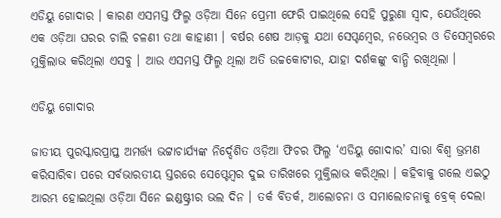ଏଡିୟୁ ଗୋଦାର । କାରଣ ଏସମସ୍ତ ଫିଲ୍ମ ଓଡ଼ିଆ ସିନେ ପ୍ରେମୀ ଫେରି ପାଇଥିଲେ ସେହି ପୁରୁଣା ସ୍ବାଦ, ଯେଉଁଥିରେ ଏକ ଓଡ଼ିଆ ଘରର ଚାଲି ଚଳଣୀ ତଥା କାହାଣୀ । ବର୍ଷର ଶେଷ ଆଡ଼କୁ ଯଥା ସେପ୍ଟମ୍ବେର, ନଭେମ୍ବର ଓ ଡିସେମ୍ବରରେ ମୁକ୍ତିଲାଭ କରିଥିଲା ଏସବୁ । ଆଉ ଏସମସ୍ତ ଫିଲ୍ମ ଥିଲା ଅତି ଉଚ୍ଚକୋଟୀର, ଯାହା ଦର୍ଶକଙ୍କୁ ବାନ୍ଧି ରଖିଥିଲା ।

ଏଡିୟୁ ଗୋଦାର

ଜାତୀୟ ପୁରସ୍କାରପ୍ରାପ୍ତ ଅମର୍ତ୍ତ୍ୟ ଭଟ୍ଟାଚାର୍ଯ୍ୟଙ୍କ ନିର୍ଦ୍ଦେଶିତ ଓଡ଼ିଆ ଫିଚର ଫିଲ୍ମ ‘ଏଡିୟୁ ଗୋଦାର’ ସାରା ବିଶ୍ବ ଭ୍ରମଣ କରିସାରିବା ପରେ ସର୍ବଭାରତୀୟ ସ୍ତରରେ ସେପ୍ଟେମ୍ବର ଦୁଇ ତାରିଖରେ ମୁକ୍ତିଲାଭ କରିଥିଲା । କହିବାକୁ ଗଲେ ଏଇଠୁ ଆରମ୍ଭ ହୋଇଥିଲା ଓଡ଼ିଆ ସିନେ ଇଣ୍ଡଷ୍ଟ୍ରୀର ଭଲ ଦିନ । ତର୍କ ବିତର୍କ, ଆଲୋଚନା ଓ ସମାଲୋଚନାକୁ ବ୍ରେକ୍ ଦେଲା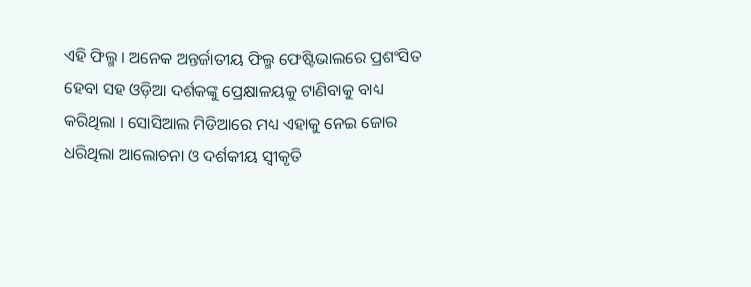ଏହି ଫିଲ୍ମ । ଅନେକ ଅନ୍ତର୍ଜାତୀୟ ଫିଲ୍ମ ଫେଷ୍ଟିଭାଲରେ ପ୍ରଶଂସିତ ହେବା ସହ ଓଡ଼ିଆ ଦର୍ଶକଙ୍କୁ ପ୍ରେକ୍ଷାଳୟକୁ ଟାଣିବାକୁ ବାଧ୍ୟ କରିଥିଲା । ସୋସିଆଲ ମିଡିଆରେ ମଧ୍ୟ ଏହାକୁ ନେଇ ଜୋର ଧରିଥିଲା ଆଲୋଚନା ଓ ଦର୍ଶକୀୟ ସ୍ବୀକୃତି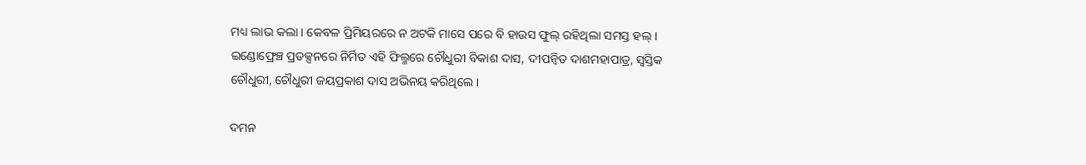ମଧ୍ୟ ଲାଭ କଲା । କେବଳ ପ୍ରିମିୟରରେ ନ ଅଟକି ମାସେ ପରେ ବି ହାଉସ ଫୁଲ୍ ରହିଥିଲା ସମସ୍ତ ହଲ୍ । ଇଣ୍ଡୋଫ୍ରେଞ୍ଚ ପ୍ରଡକ୍ସନରେ ନିର୍ମିତ ଏହି ଫିଲ୍ମରେ ଚୌଧୁରୀ ବିକାଶ ଦାସ, ଦୀପନ୍ବିତ ଦାଶମହାପାତ୍ର, ସ୍ବସ୍ତିକ ଚୌଧୁରୀ, ଚୌଧୁରୀ ଜୟପ୍ରକାଶ ଦାସ ଅଭିନୟ କରିଥିଲେ ।

ଦମନ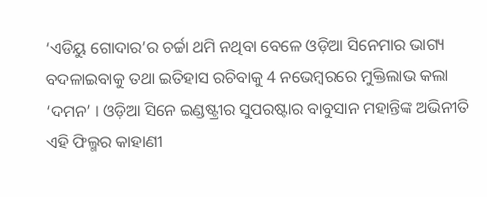‘ଏଡିୟୁ ଗୋଦାର’ର ଚର୍ଚ୍ଚା ଥମି ନଥିବା ବେଳେ ଓଡ଼ିଆ ସିନେମାର ଭାଗ୍ୟ ବଦଳାଇବାକୁ ତଥା ଇତିହାସ ରଚିବାକୁ 4 ନଭେମ୍ବରରେ ମୁକ୍ତିଲାଭ କଲା ‘ଦମନ’ । ଓଡ଼ିଆ ସିନେ ଇଣ୍ଡଷ୍ଟ୍ରୀର ସୁପରଷ୍ଟାର ବାବୁସାନ ମହାନ୍ତିଙ୍କ ଅଭିନୀତି ଏହି ଫିଲ୍ମର କାହାଣୀ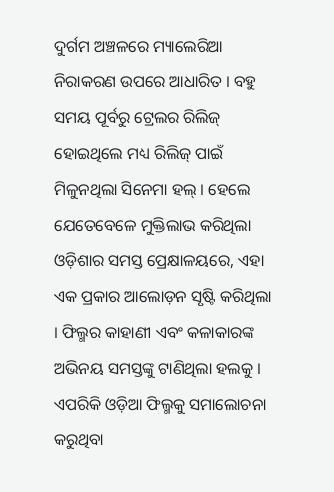ଦୁର୍ଗମ ଅଞ୍ଚଳରେ ମ୍ୟାଲେରିଆ ନିରାକରଣ ଉପରେ ଆଧାରିତ । ବହୁ ସମୟ ପୂର୍ବରୁ ଟ୍ରେଲର ରିଲିଜ୍ ହୋଇଥିଲେ ମଧ୍ୟ ରିଲିଜ୍ ପାଇଁ ମିଳୁନଥିଲା ସିନେମା ହଲ୍ । ହେଲେ ଯେତେବେଳେ ମୁକ୍ତିଲାଭ କରିଥିଲା ଓଡ଼ିଶାର ସମସ୍ତ ପ୍ରେକ୍ଷାଳୟରେ, ଏହା ଏକ ପ୍ରକାର ଆଲୋଡ଼ନ ସୃଷ୍ଟି କରିଥିଲା । ଫିଲ୍ମର କାହାଣୀ ଏବଂ କଳାକାରଙ୍କ ଅଭିନୟ ସମସ୍ତଙ୍କୁ ଟାଣିଥିଲା ହଲକୁ । ଏପରିକି ଓଡ଼ିଆ ଫିଲ୍ମକୁ ସମାଲୋଚନା କରୁଥିବା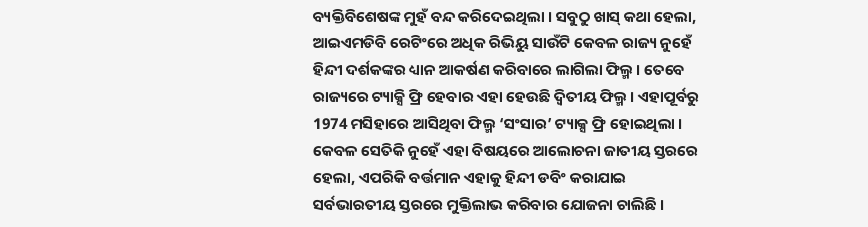ବ୍ୟକ୍ତିବିଶେଷଙ୍କ ମୁହଁ ବନ୍ଦ କରିଦେଇଥିଲା । ସବୁଠୁ ଖାସ୍ କଥା ହେଲା, ଆଇଏମଡିବି ରେଟିଂରେ ଅଧିକ ରିଭିୟୁ ସାଉଁଟି କେବଳ ରାଜ୍ୟ ନୁହେଁ ହିନ୍ଦୀ ଦର୍ଶକଙ୍କର ଧ୍ୟାନ ଆକର୍ଷଣ କରିବାରେ ଲାଗିଲା ଫିଲ୍ମ । ତେବେ ରାଜ୍ୟରେ ଟ୍ୟାକ୍ସି ଫ୍ରି ହେବାର ଏହା ହେଉଛି ଦ୍ବିତୀୟ ଫିଲ୍ମ । ଏହାପୂର୍ବରୁ 1974 ମସିହାରେ ଆସିଥିବା ଫିଲ୍ମ ‘ସଂସାର’ ଟ୍ୟାକ୍ସ ଫ୍ରି ହୋଇଥିଲା । କେବଳ ସେତିକି ନୁହେଁ ଏହା ବିଷୟରେ ଆଲୋଚନା ଜାତୀୟ ସ୍ତରରେ ହେଲା, ଏପରିକି ବର୍ତ୍ତମାନ ଏହାକୁ ହିନ୍ଦୀ ଡବିଂ କରାଯାଇ ସର୍ବଭାରତୀୟ ସ୍ତରରେ ମୁକ୍ତିଲାଭ କରିବାର ଯୋଜନା ଚାଲିଛି ।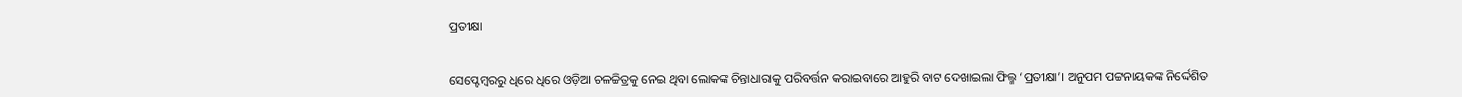ପ୍ରତୀକ୍ଷା


ସେପ୍ଟେମ୍ବରରୁ ଧିରେ ଧିରେ ଓଡ଼ିଆ ଚଳଚ୍ଚିତ୍ରକୁ ନେଇ ଥିବା ଲୋକଙ୍କ ଚିନ୍ତାଧାରାକୁ ପରିବର୍ତ୍ତନ କରାଇବାରେ ଆହୁରି ବାଟ ଦେଖାଇଲା ଫିଲ୍ମ ‘ପ୍ରତୀକ୍ଷା’। ଅନୁପମ ପଟ୍ଟନାୟକଙ୍କ ନିର୍ଦ୍ଦେଶିତ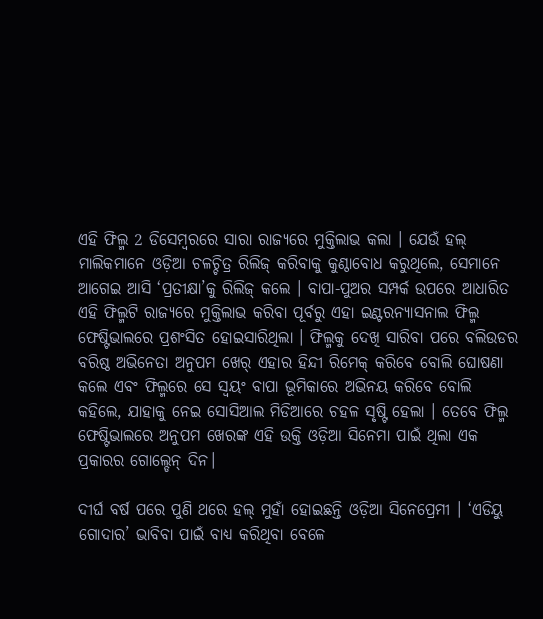ଏହି ଫିଲ୍ମ 2 ଡିସେମ୍ବରରେ ସାରା ରାଜ୍ୟରେ ମୁକ୍ତିଲାଭ କଲା । ଯେଉଁ ହଲ୍ ମାଲିକମାନେ ଓଡ଼ିଆ ଚଳଚ୍ଚିତ୍ର ରିଲିଜ୍ କରିବାକୁ କୁଣ୍ଠାବୋଧ କରୁଥିଲେ, ସେମାନେ ଆଗେଇ ଆସି ‘ପ୍ରତୀକ୍ଷା’କୁ ରିଲିଜ୍ କଲେ । ବାପା-ପୁଅର ସମ୍ପର୍କ ଉପରେ ଆଧାରିତ ଏହି ଫିଲ୍ମଟି ରାଜ୍ୟରେ ମୁକ୍ତିଲାଭ କରିବା ପୂର୍ବରୁ ଏହା ଇଣ୍ଟରନ୍ୟାସନାଲ ଫିଲ୍ମ ଫେଷ୍ଟିଭାଲରେ ପ୍ରଶଂସିତ ହୋଇସାରିଥିଲା । ଫିଲ୍ମକୁ ଦେଖି ସାରିବା ପରେ ବଲିଉଡର ବରିଷ୍ଠ ଅଭିନେତା ଅନୁପମ ଖେର୍ ଏହାର ହିନ୍ଦୀ ରିମେକ୍ କରିବେ ବୋଲି ଘୋଷଣା କଲେ ଏବଂ ଫିଲ୍ମରେ ସେ ସ୍ବୟଂ ବାପା ଭୂମିକାରେ ଅଭିନୟ କରିବେ ବୋଲି କହିଲେ, ଯାହାକୁ ନେଇ ସୋସିଆଲ ମିଡିଆରେ ଚହଳ ସୃଷ୍ଟି ହେଲା । ତେବେ ଫିଲ୍ମ ଫେଷ୍ଟିଭାଲରେ ଅନୁପମ ଖେରଙ୍କ ଏହି ଉକ୍ତି ଓଡ଼ିଆ ସିନେମା ପାଇଁ ଥିଲା ଏକ ପ୍ରକାରର ଗୋଲ୍ଡେନ୍ ଦିନ।

ଦୀର୍ଘ ବର୍ଷ ପରେ ପୁଣି ଥରେ ହଲ୍ ମୁହାଁ ହୋଇଛନ୍ତି ଓଡ଼ିଆ ସିନେପ୍ରେମୀ । ‘ଏଡିୟୁ ଗୋଦାର’ ଭାବିବା ପାଇଁ ବାଧ୍ୟ କରିଥିବା ବେଳେ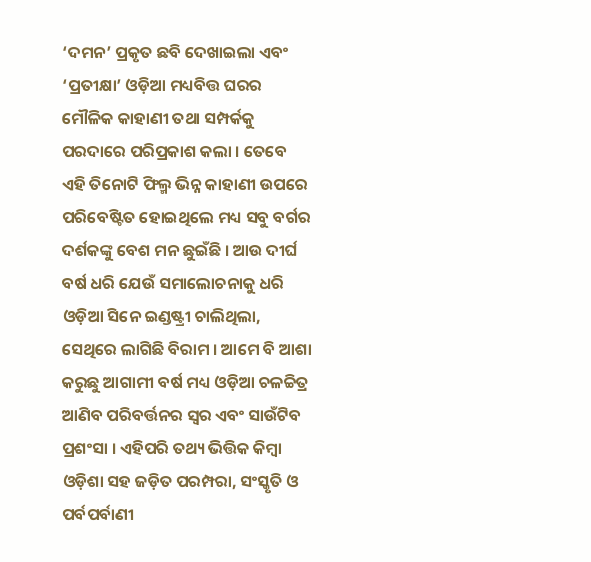‘ଦମନ’ ପ୍ରକୃତ ଛବି ଦେଖାଇଲା ଏବଂ ‘ପ୍ରତୀକ୍ଷା’ ଓଡ଼ିଆ ମଧ୍ୟବିତ୍ତ ଘରର ମୌଳିକ କାହାଣୀ ତଥା ସମ୍ପର୍କକୁ ପରଦାରେ ପରିପ୍ରକାଶ କଲା । ତେବେ ଏହି ତିନୋଟି ଫିଲ୍ମ ଭିନ୍ନ କାହାଣୀ ଉପରେ ପରିବେଷ୍ଟିତ ହୋଇଥିଲେ ମଧ୍ୟ ସବୁ ବର୍ଗର ଦର୍ଶକଙ୍କୁ ବେଶ ମନ ଛୁଇଁଛି । ଆଉ ଦୀର୍ଘ ବର୍ଷ ଧରି ଯେଉଁ ସମାଲୋଚନାକୁ ଧରି ଓଡ଼ିଆ ସିନେ ଇଣ୍ଡଷ୍ଟ୍ରୀ ଚାଲିଥିଲା, ସେଥିରେ ଲାଗିଛି ବିରାମ । ଆମେ ବି ଆଶା କରୁଛୁ ଆଗାମୀ ବର୍ଷ ମଧ୍ୟ ଓଡ଼ିଆ ଚଳଚ୍ଚିତ୍ର ଆଣିବ ପରିବର୍ତ୍ତନର ସ୍ବର ଏବଂ ସାଉଁଟିବ ପ୍ରଶଂସା । ଏହିପରି ତଥ୍ୟ ଭିତ୍ତିକ କିମ୍ବା ଓଡ଼ିଶା ସହ ଜଡ଼ିତ ପରମ୍ପରା, ସଂସ୍କୃତି ଓ ପର୍ବପର୍ବାଣୀ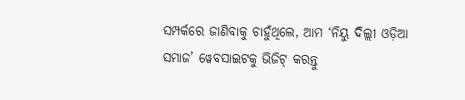ସମ୍ପର୍କରେ ଜାଣିବାକୁ ଚାହୁଁଥିଲେ, ଆମ ‘ନିୟୁ ଦିଲ୍ଲୀ ଓଡ଼ିଆ ସମାଜ’ ୱେବସାଇଟକୁ ଭିଜିଟ୍ କରନ୍ତୁ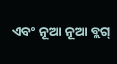ଏବଂ ନୂଆ ନୂଆ ବ୍ଲଗ୍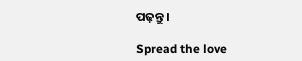ପଢ଼ନ୍ତୁ ।

Spread the love